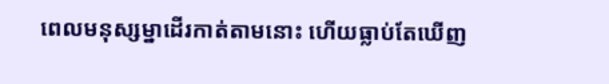ពេលមនុស្សម្នាដើរកាត់តាមនោះ ហើយធ្លាប់តែឃើញ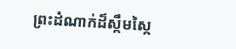ព្រះដំណាក់ដ៏ស្កឹមស្កៃ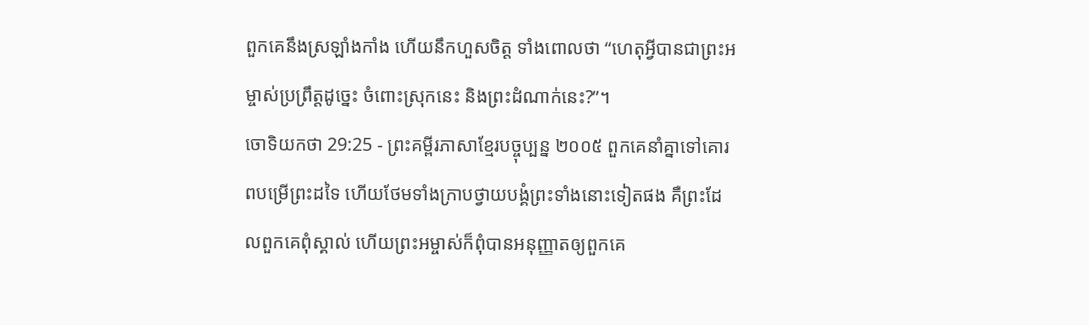ពួកគេនឹងស្រឡាំងកាំង ហើយនឹកហួសចិត្ត ទាំងពោលថា “ហេតុអ្វីបានជាព្រះអម្ចាស់ប្រព្រឹត្តដូច្នេះ ចំពោះស្រុកនេះ និងព្រះដំណាក់នេះ?”។
ចោទិយកថា 29:25 - ព្រះគម្ពីរភាសាខ្មែរបច្ចុប្បន្ន ២០០៥ ពួកគេនាំគ្នាទៅគោរពបម្រើព្រះដទៃ ហើយថែមទាំងក្រាបថ្វាយបង្គំព្រះទាំងនោះទៀតផង គឺព្រះដែលពួកគេពុំស្គាល់ ហើយព្រះអម្ចាស់ក៏ពុំបានអនុញ្ញាតឲ្យពួកគេ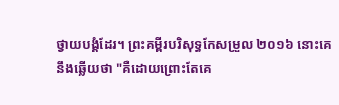ថ្វាយបង្គំដែរ។ ព្រះគម្ពីរបរិសុទ្ធកែសម្រួល ២០១៦ នោះគេនឹងឆ្លើយថា "គឺដោយព្រោះតែគេ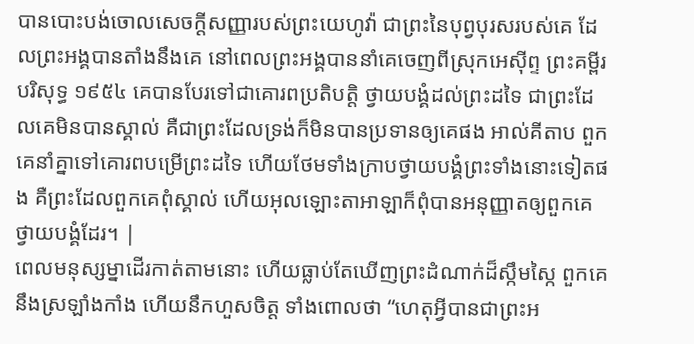បានបោះបង់ចោលសេចក្ដីសញ្ញារបស់ព្រះយេហូវ៉ា ជាព្រះនៃបុព្វបុរសរបស់គេ ដែលព្រះអង្គបានតាំងនឹងគេ នៅពេលព្រះអង្គបាននាំគេចេញពីស្រុកអេស៊ីព្ទ ព្រះគម្ពីរបរិសុទ្ធ ១៩៥៤ គេបានបែរទៅជាគោរពប្រតិបត្តិ ថ្វាយបង្គំដល់ព្រះដទៃ ជាព្រះដែលគេមិនបានស្គាល់ គឺជាព្រះដែលទ្រង់ក៏មិនបានប្រទានឲ្យគេផង អាល់គីតាប ពួកគេនាំគ្នាទៅគោរពបម្រើព្រះដទៃ ហើយថែមទាំងក្រាបថ្វាយបង្គំព្រះទាំងនោះទៀតផង គឺព្រះដែលពួកគេពុំស្គាល់ ហើយអុលឡោះតាអាឡាក៏ពុំបានអនុញ្ញាតឲ្យពួកគេថ្វាយបង្គំដែរ។ |
ពេលមនុស្សម្នាដើរកាត់តាមនោះ ហើយធ្លាប់តែឃើញព្រះដំណាក់ដ៏ស្កឹមស្កៃ ពួកគេនឹងស្រឡាំងកាំង ហើយនឹកហួសចិត្ត ទាំងពោលថា “ហេតុអ្វីបានជាព្រះអ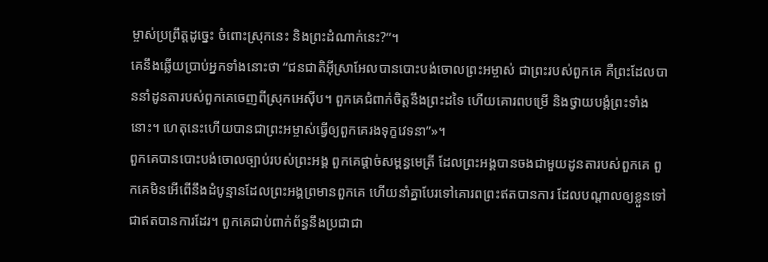ម្ចាស់ប្រព្រឹត្តដូច្នេះ ចំពោះស្រុកនេះ និងព្រះដំណាក់នេះ?”។
គេនឹងឆ្លើយប្រាប់អ្នកទាំងនោះថា “ជនជាតិអ៊ីស្រាអែលបានបោះបង់ចោលព្រះអម្ចាស់ ជាព្រះរបស់ពួកគេ គឺព្រះដែលបាននាំដូនតារបស់ពួកគេចេញពីស្រុកអេស៊ីប។ ពួកគេជំពាក់ចិត្តនឹងព្រះដទៃ ហើយគោរពបម្រើ និងថ្វាយបង្គំព្រះទាំងនោះ។ ហេតុនេះហើយបានជាព្រះអម្ចាស់ធ្វើឲ្យពួកគេរងទុក្ខវេទនា”»។
ពួកគេបានបោះបង់ចោលច្បាប់របស់ព្រះអង្គ ពួកគេផ្ដាច់សម្ពន្ធមេត្រី ដែលព្រះអង្គបានចងជាមួយដូនតារបស់ពួកគេ ពួកគេមិនអើពើនឹងដំបូន្មានដែលព្រះអង្គព្រមានពួកគេ ហើយនាំគ្នាបែរទៅគោរពព្រះឥតបានការ ដែលបណ្ដាលឲ្យខ្លួនទៅជាឥតបានការដែរ។ ពួកគេជាប់ពាក់ព័ន្ធនឹងប្រជាជា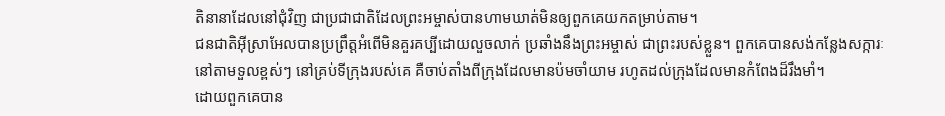តិនានាដែលនៅជុំវិញ ជាប្រជាជាតិដែលព្រះអម្ចាស់បានហាមឃាត់មិនឲ្យពួកគេយកតម្រាប់តាម។
ជនជាតិអ៊ីស្រាអែលបានប្រព្រឹត្តអំពើមិនគួរគប្បីដោយលួចលាក់ ប្រឆាំងនឹងព្រះអម្ចាស់ ជាព្រះរបស់ខ្លួន។ ពួកគេបានសង់កន្លែងសក្ការៈនៅតាមទួលខ្ពស់ៗ នៅគ្រប់ទីក្រុងរបស់គេ គឺចាប់តាំងពីក្រុងដែលមានប៉មចាំយាម រហូតដល់ក្រុងដែលមានកំពែងដ៏រឹងមាំ។
ដោយពួកគេបាន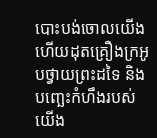បោះបង់ចោលយើងហើយដុតគ្រឿងក្រអូបថ្វាយព្រះដទៃ និងបញ្ឆេះកំហឹងរបស់យើង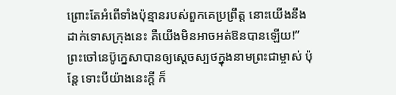ព្រោះតែអំពើទាំងប៉ុន្មានរបស់ពួកគេប្រព្រឹត្ត នោះយើងនឹងដាក់ទោសក្រុងនេះ គឺយើងមិនអាចអត់ឱនបានឡើយ!”
ព្រះចៅនេប៊ូក្នេសាបានឲ្យស្ដេចស្បថក្នុងនាមព្រះជាម្ចាស់ ប៉ុន្តែ ទោះបីយ៉ាងនេះក្ដី ក៏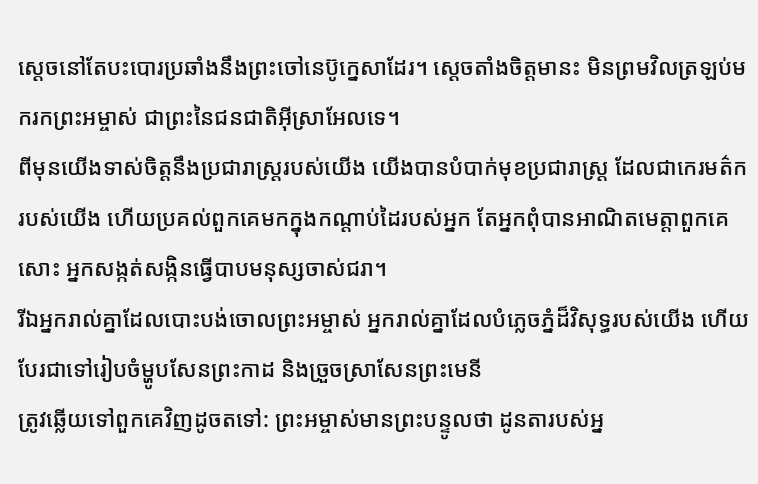ស្ដេចនៅតែបះបោរប្រឆាំងនឹងព្រះចៅនេប៊ូក្នេសាដែរ។ ស្ដេចតាំងចិត្តមានះ មិនព្រមវិលត្រឡប់មករកព្រះអម្ចាស់ ជាព្រះនៃជនជាតិអ៊ីស្រាអែលទេ។
ពីមុនយើងទាស់ចិត្តនឹងប្រជារាស្ត្ររបស់យើង យើងបានបំបាក់មុខប្រជារាស្ត្រ ដែលជាកេរមត៌ករបស់យើង ហើយប្រគល់ពួកគេមកក្នុងកណ្ដាប់ដៃរបស់អ្នក តែអ្នកពុំបានអាណិតមេត្តាពួកគេសោះ អ្នកសង្កត់សង្កិនធ្វើបាបមនុស្សចាស់ជរា។
រីឯអ្នករាល់គ្នាដែលបោះបង់ចោលព្រះអម្ចាស់ អ្នករាល់គ្នាដែលបំភ្លេចភ្នំដ៏វិសុទ្ធរបស់យើង ហើយបែរជាទៅរៀបចំម្ហូបសែនព្រះកាដ និងច្រួចស្រាសែនព្រះមេនី
ត្រូវឆ្លើយទៅពួកគេវិញដូចតទៅ: ព្រះអម្ចាស់មានព្រះបន្ទូលថា ដូនតារបស់អ្ន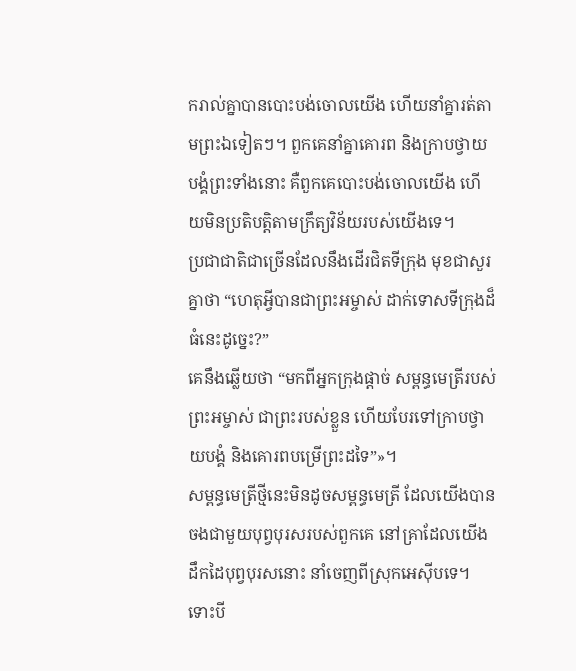ករាល់គ្នាបានបោះបង់ចោលយើង ហើយនាំគ្នារត់តាមព្រះឯទៀតៗ។ ពួកគេនាំគ្នាគោរព និងក្រាបថ្វាយបង្គំព្រះទាំងនោះ គឺពួកគេបោះបង់ចោលយើង ហើយមិនប្រតិបត្តិតាមក្រឹត្យវិន័យរបស់យើងទេ។
ប្រជាជាតិជាច្រើនដែលនឹងដើរជិតទីក្រុង មុខជាសួរគ្នាថា “ហេតុអ្វីបានជាព្រះអម្ចាស់ ដាក់ទោសទីក្រុងដ៏ធំនេះដូច្នេះ?”
គេនឹងឆ្លើយថា “មកពីអ្នកក្រុងផ្ដាច់ សម្ពន្ធមេត្រីរបស់ព្រះអម្ចាស់ ជាព្រះរបស់ខ្លួន ហើយបែរទៅក្រាបថ្វាយបង្គំ និងគោរពបម្រើព្រះដទៃ”»។
សម្ពន្ធមេត្រីថ្មីនេះមិនដូចសម្ពន្ធមេត្រី ដែលយើងបានចងជាមួយបុព្វបុរសរបស់ពួកគេ នៅគ្រាដែលយើងដឹកដៃបុព្វបុរសនោះ នាំចេញពីស្រុកអេស៊ីបទេ។ ទោះបី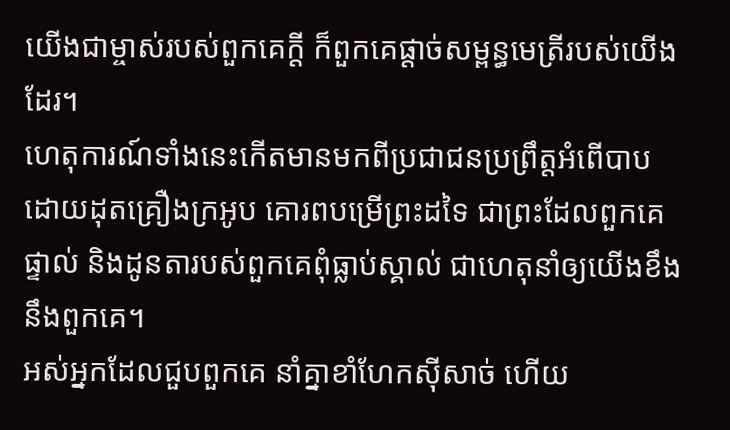យើងជាម្ចាស់របស់ពួកគេក្ដី ក៏ពួកគេផ្ដាច់សម្ពន្ធមេត្រីរបស់យើងដែរ។
ហេតុការណ៍ទាំងនេះកើតមានមកពីប្រជាជនប្រព្រឹត្តអំពើបាប ដោយដុតគ្រឿងក្រអូប គោរពបម្រើព្រះដទៃ ជាព្រះដែលពួកគេផ្ទាល់ និងដូនតារបស់ពួកគេពុំធ្លាប់ស្គាល់ ជាហេតុនាំឲ្យយើងខឹងនឹងពួកគេ។
អស់អ្នកដែលជួបពួកគេ នាំគ្នាខាំហែកស៊ីសាច់ ហើយ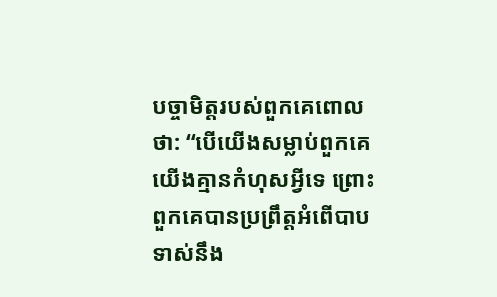បច្ចាមិត្តរបស់ពួកគេពោលថា: “បើយើងសម្លាប់ពួកគេ យើងគ្មានកំហុសអ្វីទេ ព្រោះពួកគេបានប្រព្រឹត្តអំពើបាប ទាស់នឹង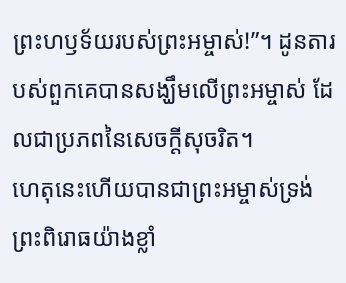ព្រះហឫទ័យរបស់ព្រះអម្ចាស់!”។ ដូនតារបស់ពួកគេបានសង្ឃឹមលើព្រះអម្ចាស់ ដែលជាប្រភពនៃសេចក្ដីសុចរិត។
ហេតុនេះហើយបានជាព្រះអម្ចាស់ទ្រង់ព្រះពិរោធយ៉ាងខ្លាំ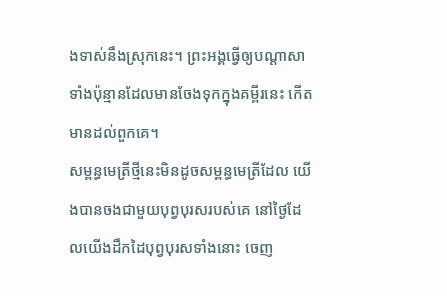ងទាស់នឹងស្រុកនេះ។ ព្រះអង្គធ្វើឲ្យបណ្ដាសាទាំងប៉ុន្មានដែលមានចែងទុកក្នុងគម្ពីរនេះ កើតមានដល់ពួកគេ។
សម្ពន្ធមេត្រីថ្មីនេះមិនដូចសម្ពន្ធមេត្រីដែល យើងបានចងជាមួយបុព្វបុរសរបស់គេ នៅថ្ងៃដែលយើងដឹកដៃបុព្វបុរសទាំងនោះ ចេញ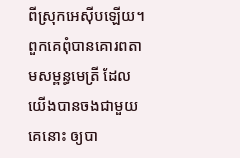ពីស្រុកអេស៊ីបឡើយ។ ពួកគេពុំបានគោរពតាមសម្ពន្ធមេត្រី ដែលយើងបានចងជាមួយគេនោះ ឲ្យបា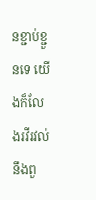នខ្ជាប់ខ្ជួនទេ យើងក៏លែងរវីរវល់នឹងពួ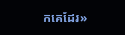កគេដែរ»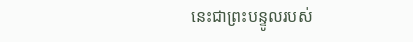នេះជាព្រះបន្ទូលរបស់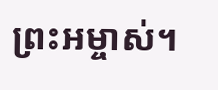ព្រះអម្ចាស់។